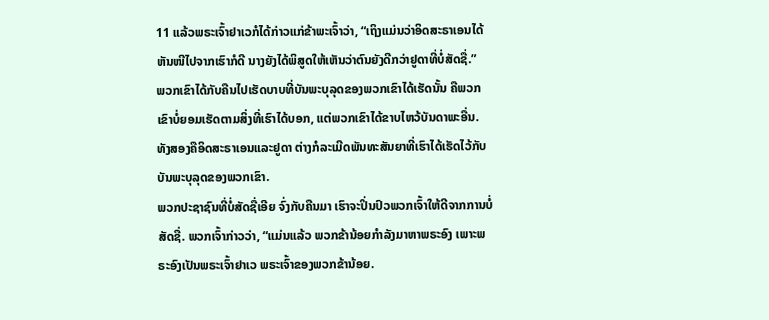11 ແລ້ວພຣະເຈົ້າຢາເວກໍໄດ້ກ່າວແກ່ຂ້າພະເຈົ້າວ່າ, “ເຖິງແມ່ນວ່າອິດສະຣາເອນໄດ້ຫັນໜີໄປຈາກເຮົາກໍດີ ນາງຍັງໄດ້ພິສູດໃຫ້ເຫັນວ່າຕົນຍັງດີກວ່າຢູດາທີ່ບໍ່ສັດຊື່.”
ພວກເຂົາໄດ້ກັບຄືນໄປເຮັດບາບທີ່ບັນພະບຸລຸດຂອງພວກເຂົາໄດ້ເຮັດນັ້ນ ຄືພວກເຂົາບໍ່ຍອມເຮັດຕາມສິ່ງທີ່ເຮົາໄດ້ບອກ, ແຕ່ພວກເຂົາໄດ້ຂາບໄຫວ້ບັນດາພະອື່ນ. ທັງສອງຄືອິດສະຣາເອນແລະຢູດາ ຕ່າງກໍລະເມີດພັນທະສັນຍາທີ່ເຮົາໄດ້ເຮັດໄວ້ກັບບັນພະບຸລຸດຂອງພວກເຂົາ.
ພວກປະຊາຊົນທີ່ບໍ່ສັດຊື່ເອີຍ ຈົ່ງກັບຄືນມາ ເຮົາຈະປິ່ນປົວພວກເຈົ້າໃຫ້ດີຈາກການບໍ່ສັດຊື່. ພວກເຈົ້າກ່າວວ່າ, “ແມ່ນແລ້ວ ພວກຂ້ານ້ອຍກຳລັງມາຫາພຣະອົງ ເພາະພຣະອົງເປັນພຣະເຈົ້າຢາເວ ພຣະເຈົ້າຂອງພວກຂ້ານ້ອຍ.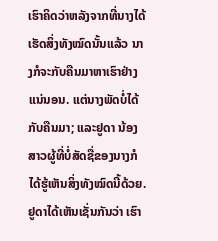ເຮົາຄິດວ່າຫລັງຈາກທີ່ນາງໄດ້ເຮັດສິ່ງທັງໝົດນັ້ນແລ້ວ ນາງກໍຈະກັບຄືນມາຫາເຮົາຢ່າງແນ່ນອນ. ແຕ່ນາງພັດບໍ່ໄດ້ກັບຄືນມາ; ແລະຢູດາ ນ້ອງສາວຜູ້ທີ່ບໍ່ສັດຊື່ຂອງນາງກໍໄດ້ຮູ້ເຫັນສິ່ງທັງໝົດນີ້ດ້ວຍ.
ຢູດາໄດ້ເຫັນເຊັ່ນກັນວ່າ ເຮົາ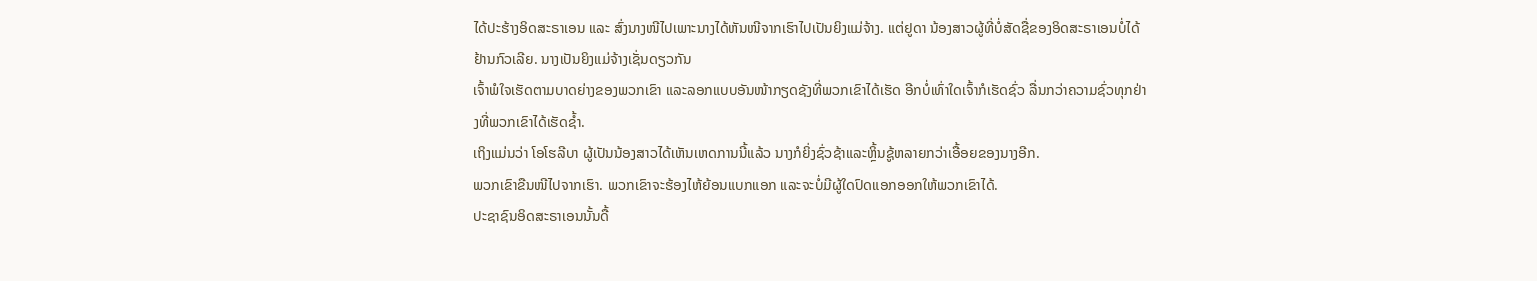ໄດ້ປະຮ້າງອິດສະຣາເອນ ແລະ ສົ່ງນາງໜີໄປເພາະນາງໄດ້ຫັນໜີຈາກເຮົາໄປເປັນຍິງແມ່ຈ້າງ. ແຕ່ຢູດາ ນ້ອງສາວຜູ້ທີ່ບໍ່ສັດຊື່ຂອງອິດສະຣາເອນບໍ່ໄດ້ຢ້ານກົວເລີຍ. ນາງເປັນຍິງແມ່ຈ້າງເຊັ່ນດຽວກັນ
ເຈົ້າພໍໃຈເຮັດຕາມບາດຍ່າງຂອງພວກເຂົາ ແລະລອກແບບອັນໜ້າກຽດຊັງທີ່ພວກເຂົາໄດ້ເຮັດ ອີກບໍ່ເທົ່າໃດເຈົ້າກໍເຮັດຊົ່ວ ລື່ນກວ່າຄວາມຊົ່ວທຸກຢ່າງທີ່ພວກເຂົາໄດ້ເຮັດຊໍ້າ.
ເຖິງແມ່ນວ່າ ໂອໂຮລີບາ ຜູ້ເປັນນ້ອງສາວໄດ້ເຫັນເຫດການນີ້ແລ້ວ ນາງກໍຍິ່ງຊົ່ວຊ້າແລະຫຼິ້ນຊູ້ຫລາຍກວ່າເອື້ອຍຂອງນາງອີກ.
ພວກເຂົາຂືນໜີໄປຈາກເຮົາ. ພວກເຂົາຈະຮ້ອງໄຫ້ຍ້ອນແບກແອກ ແລະຈະບໍ່ມີຜູ້ໃດປົດແອກອອກໃຫ້ພວກເຂົາໄດ້.
ປະຊາຊົນອິດສະຣາເອນນັ້ນດື້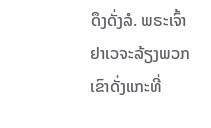ດຶງດັ່ງລໍ. ພຣະເຈົ້າຢາເວຈະລ້ຽງພວກເຂົາດັ່ງແກະທີ່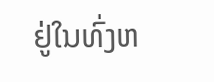ຢູ່ໃນທົ່ງຫ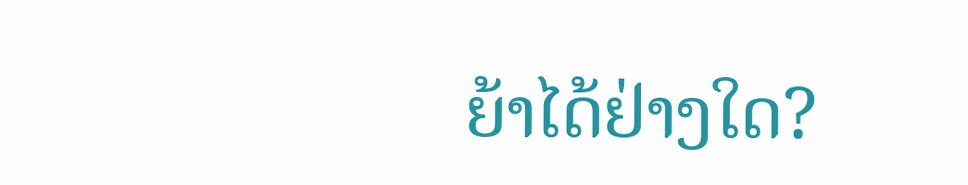ຍ້າໄດ້ຢ່າງໃດ?